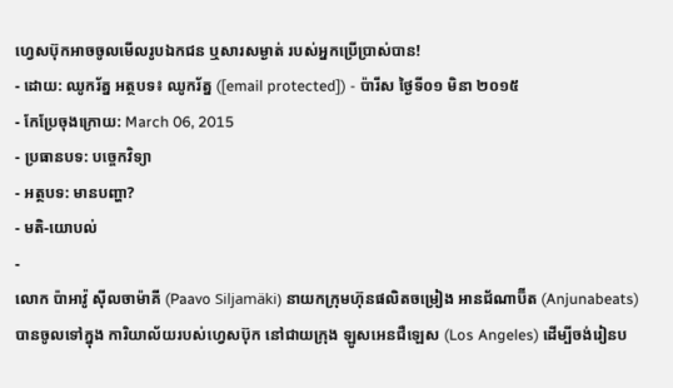ហ្វេសប៊ុកអាចចូលមើលរូបឯកជន ឬសារសម្ងាត់ របស់អ្នកប្រើប្រាស់បាន!
- ដោយ: ឈូករ័ត្ន អត្ថបទ៖ ឈូករ័ត្ន ([email protected]) - ប៉ារីស ថ្ងៃទី០១ មិនា ២០១៥
- កែប្រែចុងក្រោយ: March 06, 2015
- ប្រធានបទ: បច្ចេកវិទ្យា
- អត្ថបទ: មានបញ្ហា?
- មតិ-យោបល់
-
លោក ប៉ាអាវ៉ូ ស៊ីលចាម៉ាគី (Paavo Siljamäki) នាយកក្រុមហ៊ុនផលិតចម្រៀង អានជ័ណាប៊ីត (Anjunabeats) បានចូលទៅក្នុង ការិយាល័យរបស់ហ្វេសប៊ុក នៅជាយក្រុង ឡូសអេនជឺឡេស (Los Angeles) ដើម្បីចង់រៀនប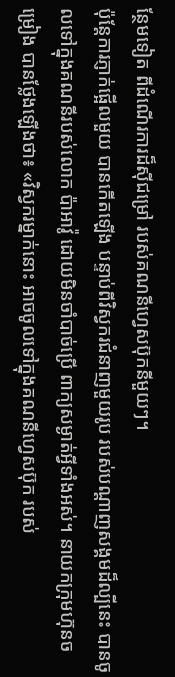ន្ថែមទៀត ពីដំណើរការដ៏ស៊ីជម្រៅ របស់គណនីហ្វេសប៊ុកនីមួយៗ។
ប៉ុន្តែការភ្ញាក់ផ្អើលមួយ បានកើតឡើង បន្ទាប់ពីវិស្វករជំនាញមួយរូប របស់បណ្ដាញសង្គមដ៏ល្បីនេះ បានចូលទៅក្នុងគណនីរបស់លោក ប៉ាអាវ៉ូ ដោយមិនចាំបាច់ប្រើ ពាក្យសម្ងាត់អ្វីទាំងអស់។ នាយកក្រុមហ៊ុនចម្រៀង បានថ្លែងឡើងថា៖ «វិស្វករម្នាក់នោះ អាចចូលទៅក្នុងគណនីហ្វេសប៊ុក របស់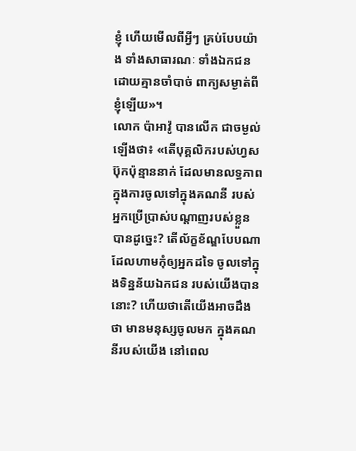ខ្ញុំ ហើយមើលពីអ្វីៗ គ្រប់បែបយ៉ាង ទាំងសាធារណៈ ទាំងឯកជន ដោយគ្មានចាំបាច់ ពាក្យសម្ងាត់ពីខ្ញុំឡើយ»។
លោក ប៉ាអាវ៉ូ បានលើក ជាចម្ងល់ឡើងថា៖ «តើបុគ្គលិករបស់ហ្វសប៊ុកប៉ុន្មាននាក់ ដែលមានលទ្ធភាព ក្នុងការចូលទៅក្នុងគណនី របស់អ្នកប្រើប្រាស់បណ្ដាញរបស់ខ្លួន បានដូច្នេះ? តើល័ក្ខខ័ណ្ឌបែបណា ដែលហាមកុំឲ្យអ្នកដទៃ ចូលទៅក្នុងទិន្នន័យឯកជន របស់យើងបាននោះ? ហើយថាតើយើងអាចដឹងថា មានមនុស្សចូលមក ក្នុងគណនីរបស់យើង នៅពេល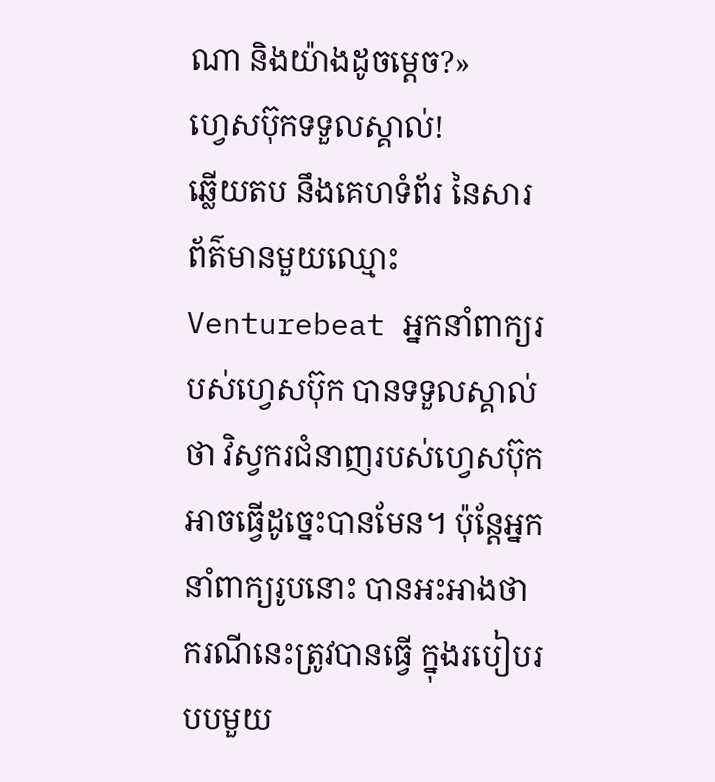ណា និងយ៉ាងដូចម្ដេច?»
ហ្វេសប៊ុកទទួលស្គាល់!
ឆ្លើយតប នឹងគេហទំព័រ នៃសារព័ត៌មានមួយឈ្មោះ Venturebeat អ្នកនាំពាក្យរបស់ហ្វេសប៊ុក បានទទួលស្គាល់ថា វិស្វករជំនាញរបស់ហ្វេសប៊ុក អាចធ្វើដូច្នេះបានមែន។ ប៉ុន្តែអ្នកនាំពាក្យរូបនោះ បានអះអាងថា ករណីនេះត្រូវបានធ្វើ ក្នុងរបៀបរបបមួយ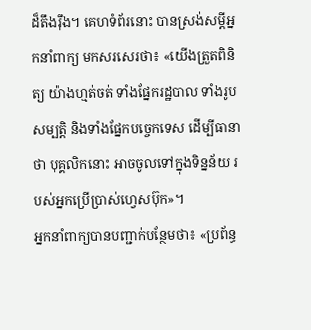ដ៏តឹងរ៉ឹង។ គេហទំព័រនោះ បានស្រង់សម្ដីអ្នកនាំពាក្យ មកសរសេរថា៖ «យើងត្រួតពិនិត្យ យ៉ាងហ្មត់ចត់ ទាំងផ្នែករដ្ឋបាល ទាំងរូបសម្បត្តិ និងទាំងផ្នែកបច្ចេកទេស ដើម្បីធានាថា បុគ្គលិកនោះ អាចចូលទៅក្នុងទិន្នន័យ របស់អ្នកប្រើប្រាស់ហ្វេសប៊ុក»។
អ្នកនាំពាក្យបានបញ្ជាក់បន្ថែមថា៖ «ប្រព័ន្ធ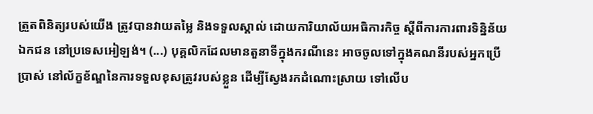ត្រួតពិនិត្យរបស់យើង ត្រូវបានវាយតម្លៃ និងទទួលស្គាល់ ដោយការិយាល័យអធិការកិច្ច ស្ដីពីការការពារទិន្និន័យឯកជន នៅប្រទេសអៀឡង់។ (...) បុគ្គលិកដែលមានតួនាទីក្នុងករណីនេះ អាចចូលទៅក្នុងគណនីរបស់អ្នកប្រើប្រាស់ នៅល័ក្ខខ័ណ្ឌនៃការទទួលខុសត្រូវរបស់ខ្លួន ដើម្បីស្វែងរកដំណោះស្រាយ ទៅលើប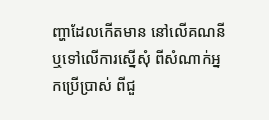ញ្ហាដែលកើតមាន នៅលើគណនី ឬទៅលើការស្នើសុំ ពីសំណាក់អ្នកប្រើប្រាស់ ពីជួ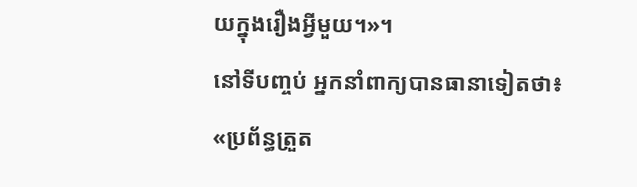យក្នុងរឿងអ្វីមួយ។»។
នៅទីបញ្ចប់ អ្នកនាំពាក្យបានធានាទៀតថា៖ «ប្រព័ន្ធត្រួត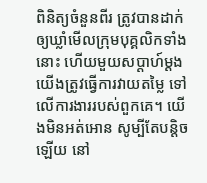ពិនិត្យចំនួនពីរ ត្រូវបានដាក់ ឲ្យឃ្លាំមើលក្រុមបុគ្គលិកទាំងនោះ ហើយមួយសប្ដាហ៍ម្ដង យើងត្រូវធ្វើការវាយតម្លៃ ទៅលើការងាររបស់ពួកគេ។ យើងមិនអត់អោន សូម្បីតែបន្តិចឡើយ នៅ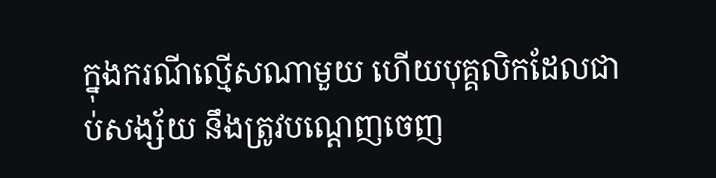ក្នុងករណីល្មើសណាមួយ ហើយបុគ្គលិកដែលជាប់សង្ស័យ នឹងត្រូវបណ្ដេញចេញ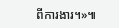ពីការងារ។»៕